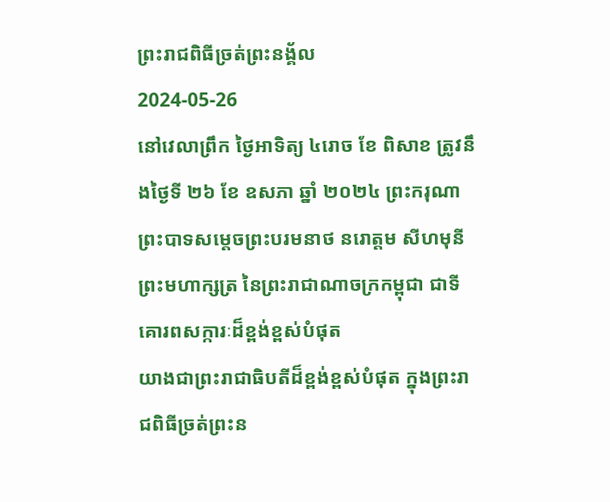ព្រះរាជពិធីច្រត់ព្រះនង្គ័ល
2024-05-26
នៅវេលាព្រឹក ថ្ងៃអាទិត្យ ៤រោច ខែ ពិសាខ ត្រូវនឹងថ្ងៃទី ២៦ ខែ ឧសភា ឆ្នាំ ២០២៤ ព្រះករុណាព្រះបាទសម្តេចព្រះបរមនាថ នរោត្តម សីហមុនី
ព្រះមហាក្សត្រ នៃព្រះរាជាណាចក្រកម្ពុជា ជាទីគោរពសក្ការៈដ៏ខ្ពង់ខ្ពស់បំផុត
យាងជាព្រះរាជាធិបតីដ៏ខ្ពង់ខ្ពស់បំផុត ក្នុងព្រះរាជពិធីច្រត់ព្រះន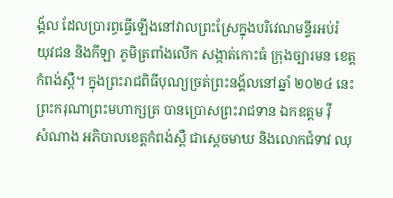ង្គ័ល ដែលប្រារព្ធធ្វើឡើងនៅវាលព្រះស្រែក្នុងបរិវេណមន្ទីរអប់រំ
យុវជន និងកីឡា ភូមិត្រពាំងលើក សង្កាត់កោះធំ ក្រុងច្បារមន ខេត្តកំពង់ស្ពឺ។ ក្នុងព្រះរាជពិធីបុណ្យច្រត់ព្រះនង័្គលនៅឆ្នាំ ២០២៤ នេះ ព្រះករុណាព្រះមហាក្សត្រ បានប្រោសព្រះរាជទាន ឯកឧត្តម វ៉ី
សំណាង អភិបាលខេត្តកំពង់ស្ពឺ ជាស្តេចមាឃ និងលោកជំទាវ ឈុ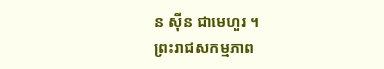ន ស៊ីន ជាមេហួរ ។
ព្រះរាជសកម្មភាព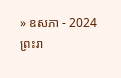» ឧសភា - 2024
ព្រះរា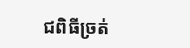ជពិធីច្រត់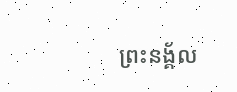ព្រះនង្គ័ល